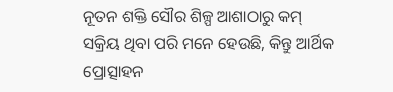ନୂତନ ଶକ୍ତି ସୌର ଶିଳ୍ପ ଆଶାଠାରୁ କମ୍ ସକ୍ରିୟ ଥିବା ପରି ମନେ ହେଉଛି, କିନ୍ତୁ ଆର୍ଥିକ ପ୍ରୋତ୍ସାହନ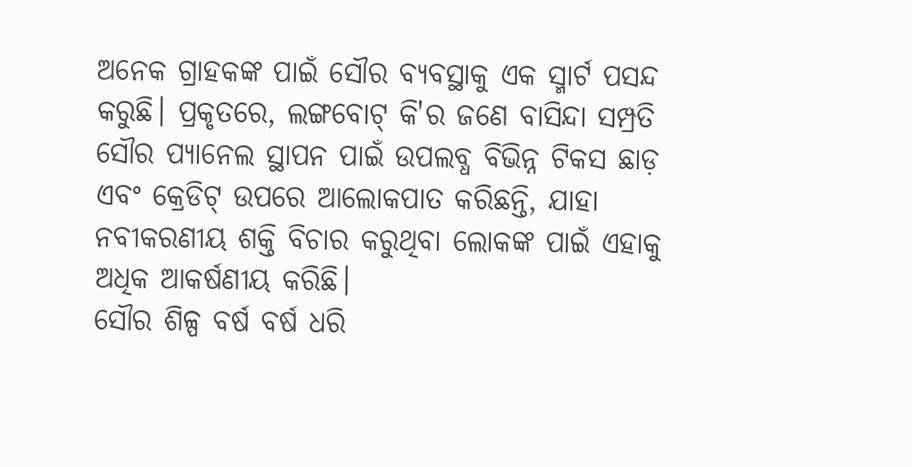ଅନେକ ଗ୍ରାହକଙ୍କ ପାଇଁ ସୌର ବ୍ୟବସ୍ଥାକୁ ଏକ ସ୍ମାର୍ଟ ପସନ୍ଦ କରୁଛି। ପ୍ରକୃତରେ, ଲଙ୍ଗବୋଟ୍ କି'ର ଜଣେ ବାସିନ୍ଦା ସମ୍ପ୍ରତି ସୌର ପ୍ୟାନେଲ ସ୍ଥାପନ ପାଇଁ ଉପଲବ୍ଧ ବିଭିନ୍ନ ଟିକସ ଛାଡ଼ ଏବଂ କ୍ରେଡିଟ୍ ଉପରେ ଆଲୋକପାତ କରିଛନ୍ତି, ଯାହା ନବୀକରଣୀୟ ଶକ୍ତି ବିଚାର କରୁଥିବା ଲୋକଙ୍କ ପାଇଁ ଏହାକୁ ଅଧିକ ଆକର୍ଷଣୀୟ କରିଛି।
ସୌର ଶିଳ୍ପ ବର୍ଷ ବର୍ଷ ଧରି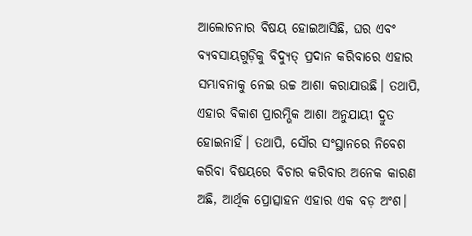ଆଲୋଚନାର ବିଷୟ ହୋଇଆସିଛି, ଘର ଏବଂ ବ୍ୟବସାୟଗୁଡ଼ିକୁ ବିଦ୍ୟୁତ୍ ପ୍ରଦାନ କରିବାରେ ଏହାର ସମ୍ଭାବନାକୁ ନେଇ ଉଚ୍ଚ ଆଶା କରାଯାଉଛି। ତଥାପି, ଏହାର ବିକାଶ ପ୍ରାରମ୍ଭିକ ଆଶା ଅନୁଯାୟୀ ଦ୍ରୁତ ହୋଇନାହିଁ। ତଥାପି, ସୌର ସଂସ୍ଥାନରେ ନିବେଶ କରିବା ବିଷୟରେ ବିଚାର କରିବାର ଅନେକ କାରଣ ଅଛି, ଆର୍ଥିକ ପ୍ରୋତ୍ସାହନ ଏହାର ଏକ ବଡ଼ ଅଂଶ।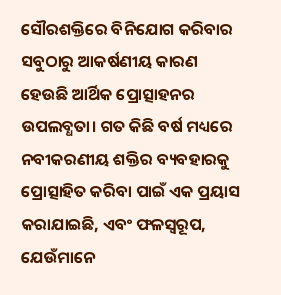ସୌରଶକ୍ତିରେ ବିନିଯୋଗ କରିବାର ସବୁଠାରୁ ଆକର୍ଷଣୀୟ କାରଣ ହେଉଛି ଆର୍ଥିକ ପ୍ରୋତ୍ସାହନର ଉପଲବ୍ଧତା। ଗତ କିଛି ବର୍ଷ ମଧ୍ୟରେ ନବୀକରଣୀୟ ଶକ୍ତିର ବ୍ୟବହାରକୁ ପ୍ରୋତ୍ସାହିତ କରିବା ପାଇଁ ଏକ ପ୍ରୟାସ କରାଯାଇଛି, ଏବଂ ଫଳସ୍ୱରୂପ, ଯେଉଁମାନେ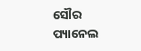ସୌର ପ୍ୟାନେଲ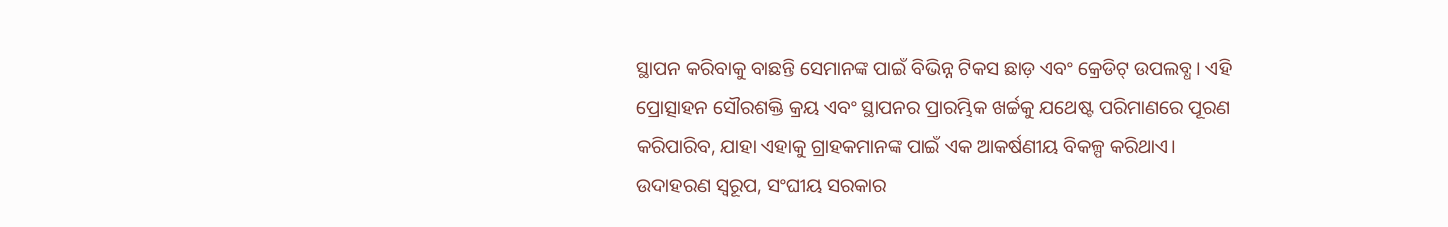ସ୍ଥାପନ କରିବାକୁ ବାଛନ୍ତି ସେମାନଙ୍କ ପାଇଁ ବିଭିନ୍ନ ଟିକସ ଛାଡ଼ ଏବଂ କ୍ରେଡିଟ୍ ଉପଲବ୍ଧ। ଏହି ପ୍ରୋତ୍ସାହନ ସୌରଶକ୍ତି କ୍ରୟ ଏବଂ ସ୍ଥାପନର ପ୍ରାରମ୍ଭିକ ଖର୍ଚ୍ଚକୁ ଯଥେଷ୍ଟ ପରିମାଣରେ ପୂରଣ କରିପାରିବ, ଯାହା ଏହାକୁ ଗ୍ରାହକମାନଙ୍କ ପାଇଁ ଏକ ଆକର୍ଷଣୀୟ ବିକଳ୍ପ କରିଥାଏ।
ଉଦାହରଣ ସ୍ୱରୂପ, ସଂଘୀୟ ସରକାର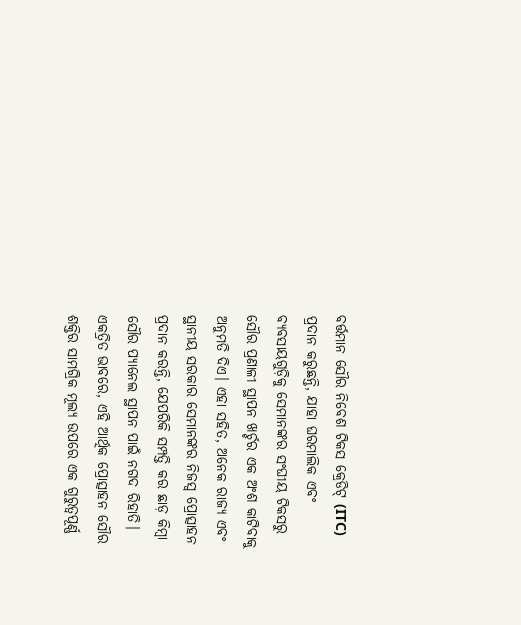ବର୍ତ୍ତମାନ ସୌର ନିବେଶ ଟିକସ କ୍ରେଡିଟ୍ (ITC) ପ୍ରଦାନ କରୁଛନ୍ତି, ଯାହା ଘରମାଲିକ ଏବଂ ବ୍ୟବସାୟଗୁଡ଼ିକୁ ସେମାନଙ୍କର ସଂଘୀୟ ଟିକସରୁ ସୌର ପ୍ରଣାଳୀ ସ୍ଥାପନ ଖର୍ଚ୍ଚର ଏକ ଅଂଶ କାଟିବାକୁ ଅନୁମତି ଦିଏ। ଏହା ସହିତ, ଅନେକ ରାଜ୍ୟ ଏବଂ ସ୍ଥାନୀୟ ସରକାର ସେମାନଙ୍କର ନିଜସ୍ୱ ପ୍ରୋତ୍ସାହନ ପ୍ରଦାନ କରନ୍ତି, ଯେପରିକି ସମ୍ପତ୍ତି କର ଛାଡ଼ କିମ୍ବା ସୌର ପ୍ୟାନେଲ ସ୍ଥାପନ ପାଇଁ ନଗଦ ରିହାତି। ଏକତ୍ରିତ ଭାବରେ, ଏହି ଆର୍ଥିକ ପ୍ରୋତ୍ସାହନ ସୌର ଶକ୍ତିର ସାମଗ୍ରିକ ମୂଲ୍ୟ ଉପରେ ଏକ ଗୁରୁତ୍ୱପୂର୍ଣ୍ଣ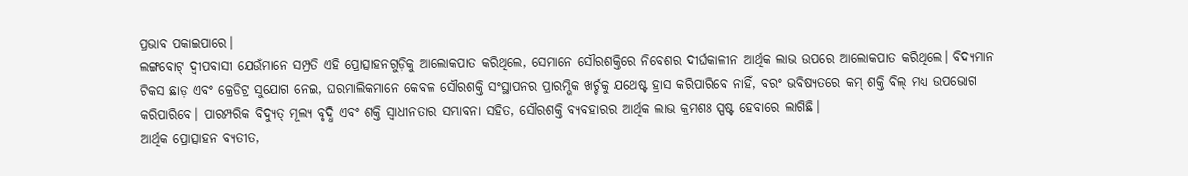ପ୍ରଭାବ ପକାଇପାରେ।
ଲଙ୍ଗବୋଟ୍ ଦ୍ୱୀପବାସୀ ଯେଉଁମାନେ ସମ୍ପ୍ରତି ଏହି ପ୍ରୋତ୍ସାହନଗୁଡ଼ିକୁ ଆଲୋକପାତ କରିଥିଲେ, ସେମାନେ ସୌରଶକ୍ତିରେ ନିବେଶର ଦୀର୍ଘକାଳୀନ ଆର୍ଥିକ ଲାଭ ଉପରେ ଆଲୋକପାତ କରିଥିଲେ। ବିଦ୍ୟମାନ ଟିକସ ଛାଡ଼ ଏବଂ କ୍ରେଡିଟ୍ର ସୁଯୋଗ ନେଇ, ଘରମାଲିକମାନେ କେବଳ ସୌରଶକ୍ତି ସଂସ୍ଥାପନର ପ୍ରାରମ୍ଭିକ ଖର୍ଚ୍ଚକୁ ଯଥେଷ୍ଟ ହ୍ରାସ କରିପାରିବେ ନାହିଁ, ବରଂ ଭବିଷ୍ୟତରେ କମ୍ ଶକ୍ତି ବିଲ୍ ମଧ୍ୟ ଉପଭୋଗ କରିପାରିବେ। ପାରମ୍ପରିକ ବିଦ୍ୟୁତ୍ ମୂଲ୍ୟ ବୃଦ୍ଧି ଏବଂ ଶକ୍ତି ସ୍ୱାଧୀନତାର ସମ୍ଭାବନା ସହିତ, ସୌରଶକ୍ତି ବ୍ୟବହାରର ଆର୍ଥିକ ଲାଭ କ୍ରମଶଃ ସ୍ପଷ୍ଟ ହେବାରେ ଲାଗିଛି।
ଆର୍ଥିକ ପ୍ରୋତ୍ସାହନ ବ୍ୟତୀତ,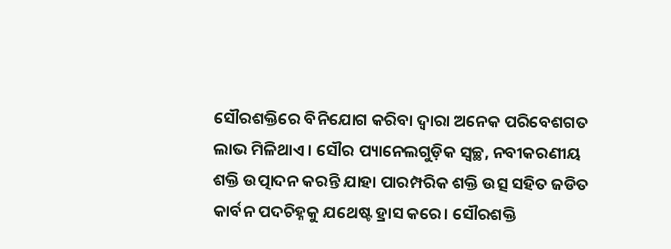ସୌରଶକ୍ତିରେ ବିନିଯୋଗ କରିବା ଦ୍ୱାରା ଅନେକ ପରିବେଶଗତ ଲାଭ ମିଳିଥାଏ। ସୌର ପ୍ୟାନେଲଗୁଡ଼ିକ ସ୍ୱଚ୍ଛ, ନବୀକରଣୀୟ ଶକ୍ତି ଉତ୍ପାଦନ କରନ୍ତି ଯାହା ପାରମ୍ପରିକ ଶକ୍ତି ଉତ୍ସ ସହିତ ଜଡିତ କାର୍ବନ ପଦଚିହ୍ନକୁ ଯଥେଷ୍ଟ ହ୍ରାସ କରେ। ସୌରଶକ୍ତି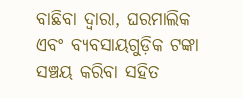ବାଛିବା ଦ୍ୱାରା, ଘରମାଲିକ ଏବଂ ବ୍ୟବସାୟଗୁଡ଼ିକ ଟଙ୍କା ସଞ୍ଚୟ କରିବା ସହିତ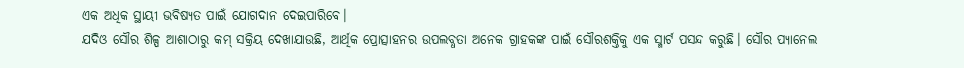ଏକ ଅଧିକ ସ୍ଥାୟୀ ଭବିଷ୍ୟତ ପାଇଁ ଯୋଗଦାନ ଦେଇପାରିବେ।
ଯଦିଓ ସୌର ଶିଳ୍ପ ଆଶାଠାରୁ କମ୍ ସକ୍ରିୟ ଦେଖାଯାଉଛି, ଆର୍ଥିକ ପ୍ରୋତ୍ସାହନର ଉପଲବ୍ଧତା ଅନେକ ଗ୍ରାହକଙ୍କ ପାଇଁ ସୌରଶକ୍ତିକୁ ଏକ ସ୍ମାର୍ଟ ପସନ୍ଦ କରୁଛି। ସୌର ପ୍ୟାନେଲ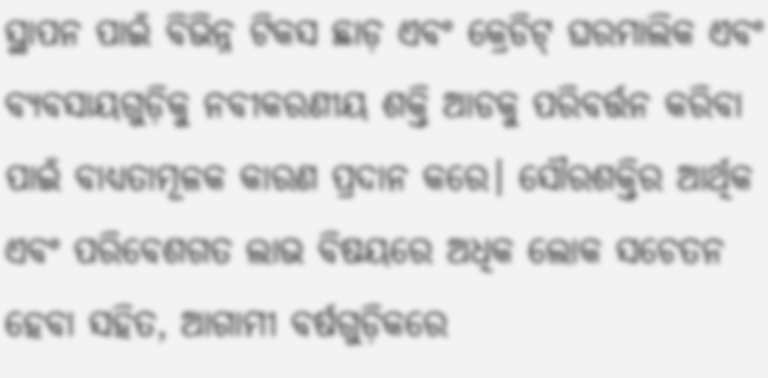ସ୍ଥାପନ ପାଇଁ ବିଭିନ୍ନ ଟିକସ ଛାଡ଼ ଏବଂ କ୍ରେଡିଟ୍ ଘରମାଲିକ ଏବଂ ବ୍ୟବସାୟଗୁଡ଼ିକୁ ନବୀକରଣୀୟ ଶକ୍ତି ଆଡକୁ ପରିବର୍ତ୍ତନ କରିବା ପାଇଁ ବାଧ୍ୟତାମୂଳକ କାରଣ ପ୍ରଦାନ କରେ। ସୌରଶକ୍ତିର ଆର୍ଥିକ ଏବଂ ପରିବେଶଗତ ଲାଭ ବିଷୟରେ ଅଧିକ ଲୋକ ସଚେତନ ହେବା ସହିତ, ଆଗାମୀ ବର୍ଷଗୁଡ଼ିକରେ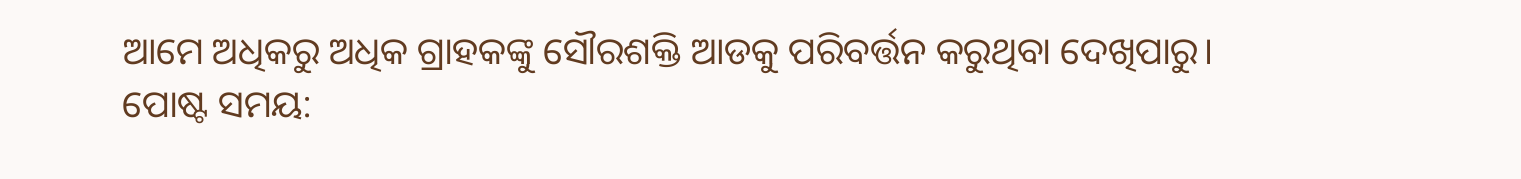ଆମେ ଅଧିକରୁ ଅଧିକ ଗ୍ରାହକଙ୍କୁ ସୌରଶକ୍ତି ଆଡକୁ ପରିବର୍ତ୍ତନ କରୁଥିବା ଦେଖିପାରୁ।
ପୋଷ୍ଟ ସମୟ: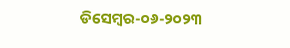ଡିସେମ୍ବର-୦୬-୨୦୨୩